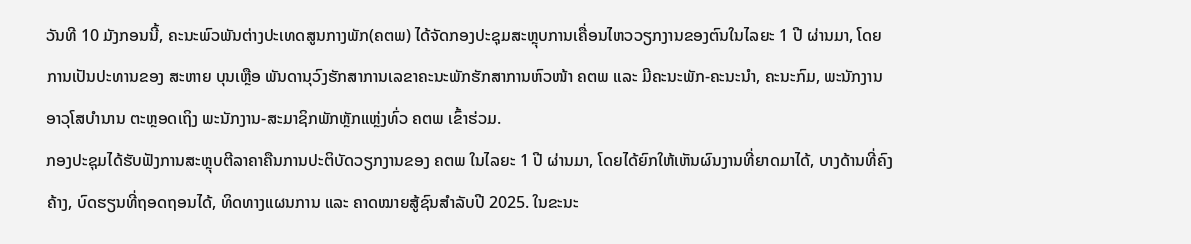ວັນທີ 10 ມັງກອນນີ້, ຄະນະພົວພັນຕ່າງປະເທດສູນກາງພັກ(ຄຕພ) ໄດ້ຈັດກອງປະຊຸມສະຫຼຸບການເຄື່ອນໄຫວວຽກງານຂອງຕົນໃນໄລຍະ 1 ປີ ຜ່ານມາ, ໂດຍການເປັນປະທານຂອງ ສະຫາຍ ບຸນເຫຼືອ ພັນດານຸວົງຮັກສາການເລຂາຄະນະພັກຮັກສາການຫົວໜ້າ ຄຕພ ແລະ ມີຄະນະພັກ-ຄະນະນໍາ, ຄະນະກົມ, ພະນັກງານອາວຸໂສບໍານານ ຕະຫຼອດເຖິງ ພະນັກງານ-ສະມາຊິກພັກຫຼັກແຫຼ່ງທົ່ວ ຄຕພ ເຂົ້າຮ່ວມ.
ກອງປະຊຸມໄດ້ຮັບຟັງການສະຫຼຸບຕີລາຄາຄືນການປະຕິບັດວຽກງານຂອງ ຄຕພ ໃນໄລຍະ 1 ປີ ຜ່ານມາ, ໂດຍໄດ້ຍົກໃຫ້ເຫັນຜົນງານທີ່ຍາດມາໄດ້, ບາງດ້ານທີ່ຄົງຄ້າງ, ບົດຮຽນທີ່ຖອດຖອນໄດ້, ທິດທາງແຜນການ ແລະ ຄາດໝາຍສູ້ຊົນສຳລັບປີ 2025. ໃນຂະນະ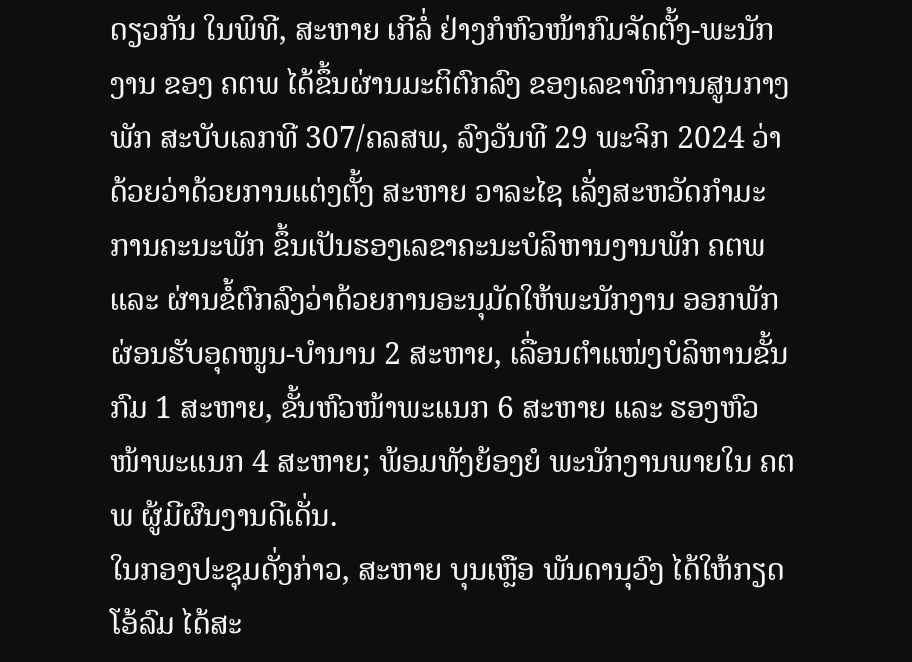ດຽວກັນ ໃນພິທີ, ສະຫາຍ ເກີລໍ່ ຢ່າງກໍຫົວໜ້າກົມຈັດຕັ້ງ-ພະນັກງານ ຂອງ ຄຕພ ໄດ້ຂຶ້ນຜ່ານມະຕິຕົກລົງ ຂອງເລຂາທິການສູນກາງພັກ ສະບັບເລກທີ 307/ຄລສພ, ລົງວັນທີ 29 ພະຈິກ 2024 ວ່າດ້ວຍວ່າດ້ວຍການແຕ່ງຕັ້ງ ສະຫາຍ ວາລະໄຊ ເລັ່ງສະຫວັດກຳມະການຄະນະພັກ ຂຶ້ນເປັນຮອງເລຂາຄະນະບໍລິຫານງານພັກ ຄຕພ ແລະ ຜ່ານຂໍ້ຕົກລົງວ່າດ້ວຍການອະນຸມັດໃຫ້ພະນັກງານ ອອກພັກຜ່ອນຮັບອຸດໜູນ-ບຳນານ 2 ສະຫາຍ, ເລື່ອນຕຳແໜ່ງບໍລິຫານຂັ້ນກົມ 1 ສະຫາຍ, ຂັ້ນຫົວໜ້າພະແນກ 6 ສະຫາຍ ແລະ ຮອງຫົວໜ້າພະແນກ 4 ສະຫາຍ; ພ້ອມທັງຍ້ອງຍໍ ພະນັກງານພາຍໃນ ຄຕພ ຜູ້ມີຜົນງານດີເດັ່ນ.
ໃນກອງປະຊຸມດັ່ງກ່າວ, ສະຫາຍ ບຸນເຫຼືອ ພັນດານຸວົງ ໄດ້ໃຫ້ກຽດໂອ້ລົມ ໄດ້ສະ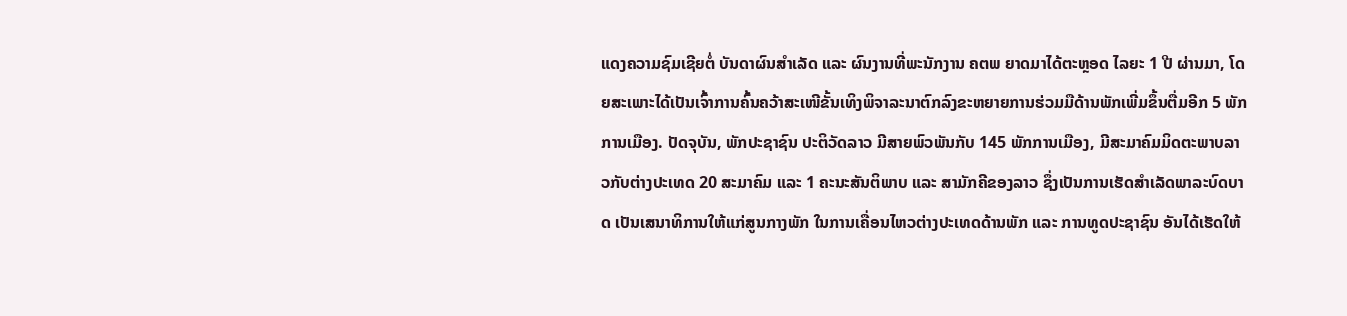ແດງຄວາມຊົມເຊີຍຕໍ່ ບັນດາຜົນສຳເລັດ ແລະ ຜົນງານທີ່ພະນັກງານ ຄຕພ ຍາດມາໄດ້ຕະຫຼອດ ໄລຍະ 1 ປີ ຜ່ານມາ, ໂດຍສະເພາະໄດ້ເປັນເຈົ້າການຄົ້ນຄວ້າສະເໜີຂັ້ນເທິງພິຈາລະນາຕົກລົງຂະຫຍາຍການຮ່ວມມືດ້ານພັກເພີ່ມຂຶ້ນຕື່ມອີກ 5 ພັກການເມືອງ. ປັດຈຸບັນ, ພັກປະຊາຊົນ ປະຕິວັດລາວ ມີສາຍພົວພັນກັບ 145 ພັກການເມືອງ, ມີສະມາຄົມມິດຕະພາບລາວກັບຕ່າງປະເທດ 20 ສະມາຄົມ ແລະ 1 ຄະນະສັນຕິພາບ ແລະ ສາມັກຄີຂອງລາວ ຊຶ່ງເປັນການເຮັດສຳເລັດພາລະບົດບາດ ເປັນເສນາທິການໃຫ້ແກ່ສູນກາງພັກ ໃນການເຄື່ອນໄຫວຕ່າງປະເທດດ້ານພັກ ແລະ ການທູດປະຊາຊົນ ອັນໄດ້ເຮັດໃຫ້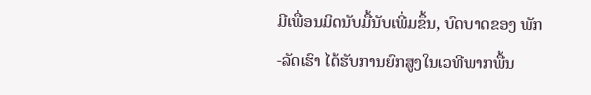ມີເພື່ອນມິດນັບມື້ນັບເພີ່ມຂຶ້ນ, ບົດບາດຂອງ ພັກ-ລັດເຮົາ ໄດ້ຮັບການຍົກສູງໃນເວທີພາກພື້ນ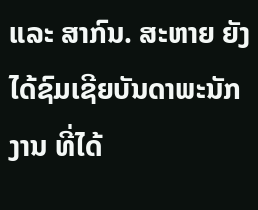ແລະ ສາກົນ. ສະຫາຍ ຍັງໄດ້ຊົມເຊີຍບັນດາພະນັກງານ ທີ່ໄດ້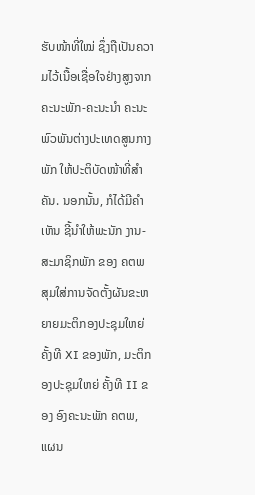ຮັບໜ້າທີ່ໃໝ່ ຊຶ່ງຖືເປັນຄວາມໄວ້ເນື້ອເຊື່ອໃຈຢ່າງສູງຈາກຄະນະພັກ-ຄະນະນຳ ຄະນະພົວພັນຕ່າງປະເທດສູນກາງພັກ ໃຫ້ປະຕິບັດໜ້າທີ່ສຳຄັນ. ນອກນັ້ນ, ກໍໄດ້ມີຄໍາເຫັນ ຊີ້ນໍາໃຫ້ພະນັກ ງານ-ສະມາຊິກພັກ ຂອງ ຄຕພ ສຸມໃສ່ການຈັດຕັ້ງຜັນຂະຫຍາຍມະຕິກອງປະຊຸມໃຫຍ່ ຄັ້ງທີ XI ຂອງພັກ, ມະຕິກອງປະຊຸມໃຫຍ່ ຄັ້ງທີ II ຂອງ ອົງຄະນະພັກ ຄຕພ, ແຜນ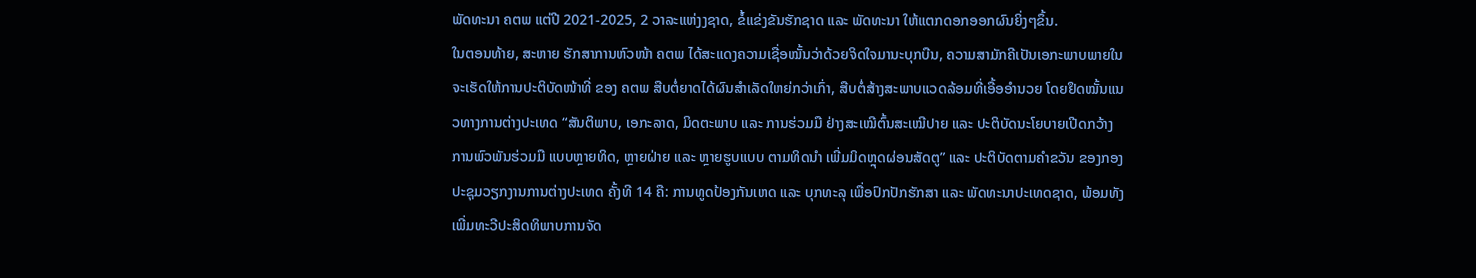ພັດທະນາ ຄຕພ ແຕ່ປີ 2021-2025, 2 ວາລະແຫ່ງງຊາດ, ຂໍ້ແຂ່ງຂັນຮັກຊາດ ແລະ ພັດທະນາ ໃຫ້ແຕກດອກອອກຜົນຍິ່ງໆຂຶ້ນ.
ໃນຕອນທ້າຍ, ສະຫາຍ ຮັກສາການຫົວໜ້າ ຄຕພ ໄດ້ສະແດງຄວາມເຊື່ອໝັ້ນວ່າດ້ວຍຈິດໃຈມານະບຸກບືນ, ຄວາມສາມັກຄີເປັນເອກະພາບພາຍໃນ ຈະເຮັດໃຫ້ການປະຕິບັດໜ້າທີ່ ຂອງ ຄຕພ ສືບຕໍ່ຍາດໄດ້ຜົນສຳເລັດໃຫຍ່ກວ່າເກົ່າ, ສືບຕໍ່ສ້າງສະພາບແວດລ້ອມທີ່ເອື້ອອໍານວຍ ໂດຍຢຶດໝັ້ນແນວທາງການຕ່າງປະເທດ “ສັນຕິພາບ, ເອກະລາດ, ມິດຕະພາບ ແລະ ການຮ່ວມມື ຢ່າງສະເໝີຕົ້ນສະເໝີປາຍ ແລະ ປະຕິບັດນະໂຍບາຍເປີດກວ້າງການພົວພັນຮ່ວມມື ແບບຫຼາຍທິດ, ຫຼາຍຝ່າຍ ແລະ ຫຼາຍຮູບແບບ ຕາມທິດນຳ ເພີ່ມມິດຫຼຸດຜ່ອນສັດຕູ” ແລະ ປະຕິບັດຕາມຄໍາຂວັນ ຂອງກອງປະຊຸມວຽກງານການຕ່າງປະເທດ ຄັ້ງທີ 14 ຄື: ການທູດປ້ອງກັນເຫດ ແລະ ບຸກທະລຸ ເພື່ອປົກປັກຮັກສາ ແລະ ພັດທະນາປະເທດຊາດ, ພ້ອມທັງເພີ່ມທະວີປະສິດທິພາບການຈັດ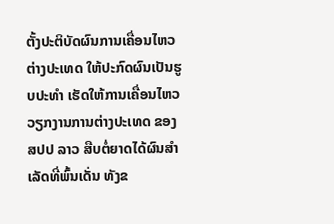ຕັ້ງປະຕິບັດຜົນການເຄື່ອນໄຫວຕ່າງປະເທດ ໃຫ້ປະກົດຜົນເປັນຮູບປະທຳ ເຮັດໃຫ້ການເຄື່ອນໄຫວວຽກງານການຕ່າງປະເທດ ຂອງ ສປປ ລາວ ສືບຕໍ່ຍາດໄດ້ຜົນສໍາເລັດທີ່ພົ້ນເດັ່ນ ທັງຂ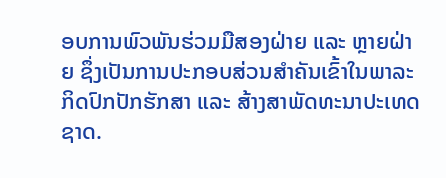ອບການພົວພັນຮ່ວມມືສອງຝ່າຍ ແລະ ຫຼາຍຝ່າຍ ຊຶ່ງເປັນການປະກອບສ່ວນສໍາຄັນເຂົ້າໃນພາລະກິດປົກປັກຮັກສາ ແລະ ສ້າງສາພັດທະນາປະເທດຊາດ.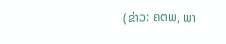(ຂ່າວ: ຄຕພ, ພາ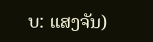ບ: ແສງຈັນ)